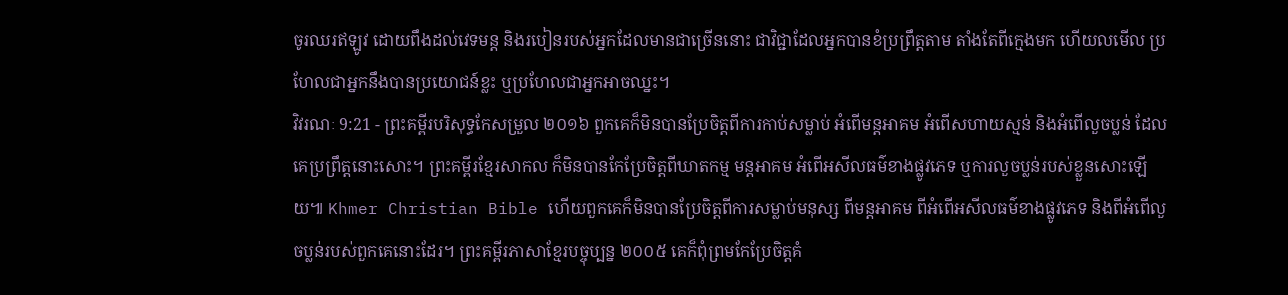ចូរឈរឥឡូវ ដោយពឹងដល់វេទមន្ត និងរបៀនរបស់អ្នកដែលមានជាច្រើននោះ ជាវិជ្ជាដែលអ្នកបានខំប្រព្រឹត្តតាម តាំងតែពីក្មេងមក ហើយលមើល ប្រហែលជាអ្នកនឹងបានប្រយោជន៍ខ្លះ ឬប្រហែលជាអ្នកអាចឈ្នះ។
វិវរណៈ 9:21 - ព្រះគម្ពីរបរិសុទ្ធកែសម្រួល ២០១៦ ពួកគេក៏មិនបានប្រែចិត្តពីការកាប់សម្លាប់ អំពើមន្តអាគម អំពើសហាយស្មន់ និងអំពើលួចប្លន់ ដែលគេប្រព្រឹត្តនោះសោះ។ ព្រះគម្ពីរខ្មែរសាកល ក៏មិនបានកែប្រែចិត្តពីឃាតកម្ម មន្តអាគម អំពើអសីលធម៌ខាងផ្លូវភេទ ឬការលួចប្លន់របស់ខ្លួនសោះឡើយ៕ Khmer Christian Bible ហើយពួកគេក៏មិនបានប្រែចិត្ដពីការសម្លាប់មនុស្ស ពីមន្ដអាគម ពីអំពើអសីលធម៌ខាងផ្លូវភេទ និងពីអំពើលួចប្លន់របស់ពួកគេនោះដែរ។ ព្រះគម្ពីរភាសាខ្មែរបច្ចុប្បន្ន ២០០៥ គេក៏ពុំព្រមកែប្រែចិត្តគំ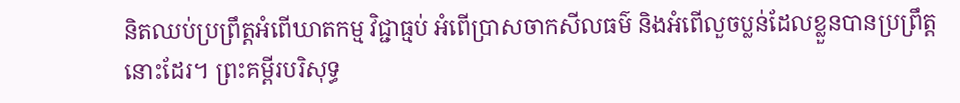និតឈប់ប្រព្រឹត្តអំពើឃាតកម្ម វិជ្ជាធ្មប់ អំពើប្រាសចាកសីលធម៌ និងអំពើលួចប្លន់ដែលខ្លួនបានប្រព្រឹត្តនោះដែរ។ ព្រះគម្ពីរបរិសុទ្ធ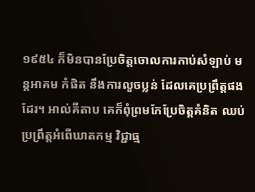១៩៥៤ ក៏មិនបានប្រែចិត្តចោលការកាប់សំឡាប់ មន្តអាគម កំផិត នឹងការលួចប្លន់ ដែលគេប្រព្រឹត្តផងដែរ។ អាល់គីតាប គេក៏ពុំព្រមកែប្រែចិត្ដគំនិត ឈប់ប្រព្រឹត្ដអំពើឃាតកម្ម វិជ្ជាធ្ម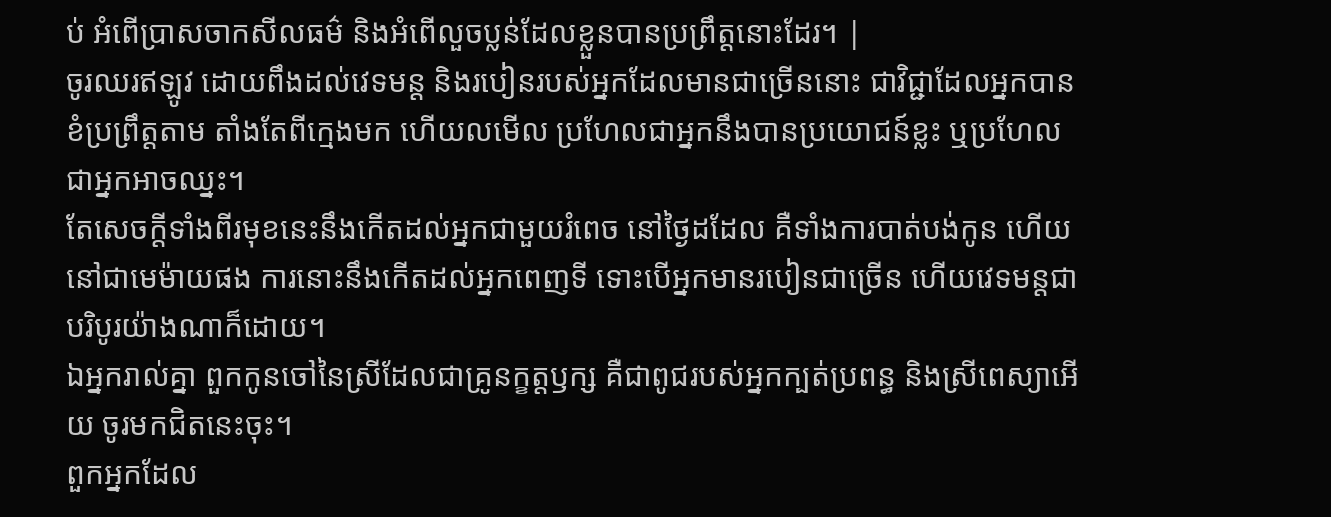ប់ អំពើប្រាសចាកសីលធម៌ និងអំពើលួចប្លន់ដែលខ្លួនបានប្រព្រឹត្ដនោះដែរ។ |
ចូរឈរឥឡូវ ដោយពឹងដល់វេទមន្ត និងរបៀនរបស់អ្នកដែលមានជាច្រើននោះ ជាវិជ្ជាដែលអ្នកបានខំប្រព្រឹត្តតាម តាំងតែពីក្មេងមក ហើយលមើល ប្រហែលជាអ្នកនឹងបានប្រយោជន៍ខ្លះ ឬប្រហែលជាអ្នកអាចឈ្នះ។
តែសេចក្ដីទាំងពីរមុខនេះនឹងកើតដល់អ្នកជាមួយរំពេច នៅថ្ងៃដដែល គឺទាំងការបាត់បង់កូន ហើយនៅជាមេម៉ាយផង ការនោះនឹងកើតដល់អ្នកពេញទី ទោះបើអ្នកមានរបៀនជាច្រើន ហើយវេទមន្តជាបរិបូរយ៉ាងណាក៏ដោយ។
ឯអ្នករាល់គ្នា ពួកកូនចៅនៃស្រីដែលជាគ្រូនក្ខត្តឫក្ស គឺជាពូជរបស់អ្នកក្បត់ប្រពន្ធ និងស្រីពេស្យាអើយ ចូរមកជិតនេះចុះ។
ពួកអ្នកដែល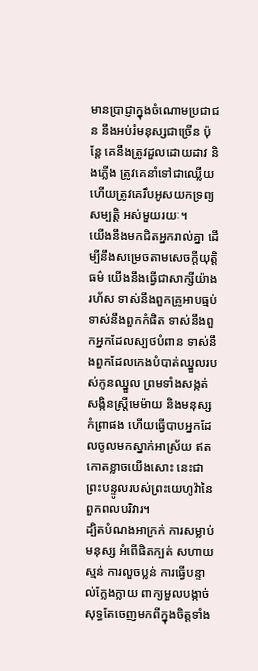មានប្រាជ្ញាក្នុងចំណោមប្រជាជន នឹងអប់រំមនុស្សជាច្រើន ប៉ុន្តែ គេនឹងត្រូវដួលដោយដាវ និងភ្លើង ត្រូវគេនាំទៅជាឈ្លើយ ហើយត្រូវគេរឹបអូសយកទ្រព្យសម្បត្តិ អស់មួយរយៈ។
យើងនឹងមកជិតអ្នករាល់គ្នា ដើម្បីនឹងសម្រេចតាមសេចក្ដីយុត្តិធម៌ យើងនឹងធ្វើជាសាក្សីយ៉ាងរហ័ស ទាស់នឹងពួកគ្រូអាបធ្មប់ ទាស់នឹងពួកកំផិត ទាស់នឹងពួកអ្នកដែលស្បថបំពាន ទាស់នឹងពួកដែលកេងបំបាត់ឈ្នួលរបស់កូនឈ្នួល ព្រមទាំងសង្កត់សង្កិនស្ត្រីមេម៉ាយ និងមនុស្សកំព្រាផង ហើយធ្វើបាបអ្នកដែលចូលមកស្នាក់អាស្រ័យ ឥតកោតខ្លាចយើងសោះ នេះជាព្រះបន្ទូលរបស់ព្រះយេហូវ៉ានៃពួកពលបរិវារ។
ដ្បិតបំណងអាក្រក់ ការសម្លាប់មនុស្ស អំពើផិតក្បត់ សហាយស្មន់ ការលួចប្លន់ ការធ្វើបន្ទាល់ក្លែងក្លាយ ពាក្យមួលបង្កាច់ សុទ្ធតែចេញមកពីក្នុងចិត្តទាំង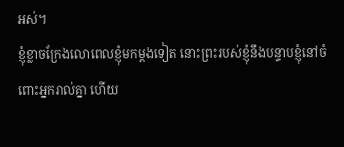អស់។
ខ្ញុំខ្លាចក្រែងលោពេលខ្ញុំមកម្តងទៀត នោះព្រះរបស់ខ្ញុំនឹងបន្ទាបខ្ញុំនៅចំពោះអ្នករាល់គ្នា ហើយ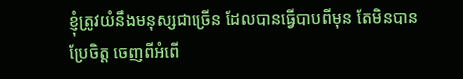ខ្ញុំត្រូវយំនឹងមនុស្សជាច្រើន ដែលបានធ្វើបាបពីមុន តែមិនបានប្រែចិត្ត ចេញពីអំពើ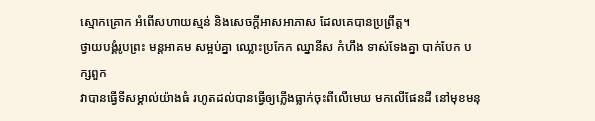ស្មោកគ្រោក អំពើសហាយស្មន់ និងសេចក្តីអាសអាភាស ដែលគេបានប្រព្រឹត្ត។
ថ្វាយបង្គំរូបព្រះ មន្តអាគម សម្អប់គ្នា ឈ្លោះប្រកែក ឈ្នានីស កំហឹង ទាស់ទែងគ្នា បាក់បែក បក្សពួក
វាបានធ្វើទីសម្គាល់យ៉ាងធំ រហូតដល់បានធ្វើឲ្យភ្លើងធ្លាក់ចុះពីលើមេឃ មកលើផែនដី នៅមុខមនុ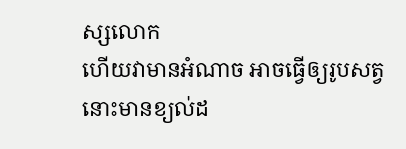ស្សលោក
ហើយវាមានអំណាច អាចធ្វើឲ្យរូបសត្វនោះមានខ្យល់ដ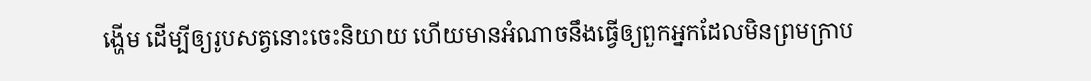ង្ហើម ដើម្បីឲ្យរូបសត្វនោះចេះនិយាយ ហើយមានអំណាចនឹងធ្វើឲ្យពួកអ្នកដែលមិនព្រមក្រាប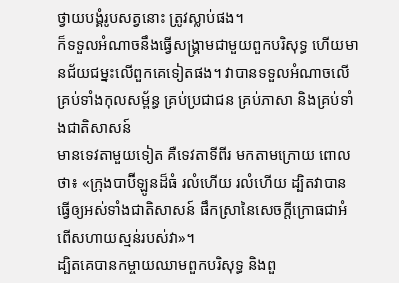ថ្វាយបង្គំរូបសត្វនោះ ត្រូវស្លាប់ផង។
ក៏ទទួលអំណាចនឹងធ្វើសង្គ្រាមជាមួយពួកបរិសុទ្ធ ហើយមានជ័យជម្នះលើពួកគេទៀតផង។ វាបានទទួលអំណាចលើគ្រប់ទាំងកុលសម្ព័ន្ធ គ្រប់ប្រជាជន គ្រប់ភាសា និងគ្រប់ទាំងជាតិសាសន៍
មានទេវតាមួយទៀត គឺទេវតាទីពីរ មកតាមក្រោយ ពោលថា៖ «ក្រុងបាប៊ីឡូនដ៏ធំ រលំហើយ រលំហើយ ដ្បិតវាបានធ្វើឲ្យអស់ទាំងជាតិសាសន៍ ផឹកស្រានៃសេចក្ដីក្រោធជាអំពើសហាយស្មន់របស់វា»។
ដ្បិតគេបានកម្ចាយឈាមពួកបរិសុទ្ធ និងពួ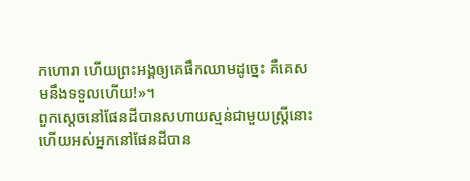កហោរា ហើយព្រះអង្គឲ្យគេផឹកឈាមដូច្នេះ គឺគេសមនឹងទទួលហើយ!»។
ពួកស្តេចនៅផែនដីបានសហាយស្មន់ជាមួយស្ត្រីនោះ ហើយអស់អ្នកនៅផែនដីបាន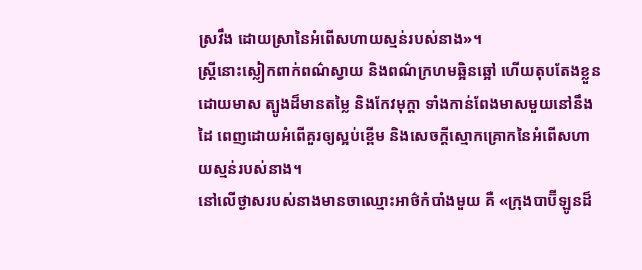ស្រវឹង ដោយស្រានៃអំពើសហាយស្មន់របស់នាង»។
ស្ត្រីនោះស្លៀកពាក់ពណ៌ស្វាយ និងពណ៌ក្រហមឆ្អិនឆ្អៅ ហើយតុបតែងខ្លួនដោយមាស ត្បូងដ៏មានតម្លៃ និងកែវមុក្ដា ទាំងកាន់ពែងមាសមួយនៅនឹងដៃ ពេញដោយអំពើគួរឲ្យស្អប់ខ្ពើម និងសេចក្ដីស្មោកគ្រោកនៃអំពើសហាយស្មន់របស់នាង។
នៅលើថ្ងាសរបស់នាងមានចាឈ្មោះអាថ៌កំបាំងមួយ គឺ «ក្រុងបាប៊ីឡូនដ៏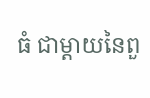ធំ ជាម្តាយនៃពួ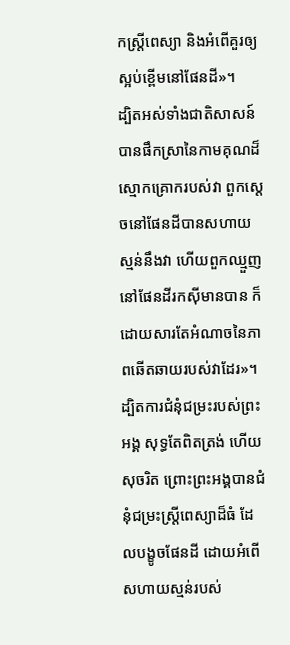កស្ត្រីពេស្យា និងអំពើគួរឲ្យស្អប់ខ្ពើមនៅផែនដី»។
ដ្បិតអស់ទាំងជាតិសាសន៍បានផឹកស្រានៃកាមគុណដ៏ស្មោកគ្រោករបស់វា ពួកស្តេចនៅផែនដីបានសហាយស្មន់នឹងវា ហើយពួកឈ្មួញនៅផែនដីរកស៊ីមានបាន ក៏ដោយសារតែអំណាចនៃភាពឆើតឆាយរបស់វាដែរ»។
ដ្បិតការជំនុំជម្រះរបស់ព្រះអង្គ សុទ្ធតែពិតត្រង់ ហើយសុចរិត ព្រោះព្រះអង្គបានជំនុំជម្រះស្ត្រីពេស្យាដ៏ធំ ដែលបង្ខូចផែនដី ដោយអំពើសហាយស្មន់របស់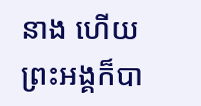នាង ហើយព្រះអង្គក៏បា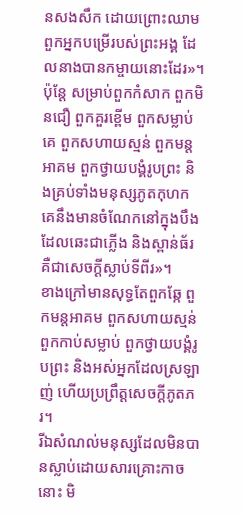នសងសឹក ដោយព្រោះឈាមពួកអ្នកបម្រើរបស់ព្រះអង្គ ដែលនាងបានកម្ចាយនោះដែរ»។
ប៉ុន្តែ សម្រាប់ពួកកំសាក ពួកមិនជឿ ពួកគួរខ្ពើម ពួកសម្លាប់គេ ពួកសហាយស្មន់ ពួកមន្តអាគម ពួកថ្វាយបង្គំរូបព្រះ និងគ្រប់ទាំងមនុស្សភូតកុហក គេនឹងមានចំណែកនៅក្នុងបឹងដែលឆេះជាភ្លើង និងស្ពាន់ធ័រ គឺជាសេចក្ដីស្លាប់ទីពីរ»។
ខាងក្រៅមានសុទ្ធតែពួកឆ្កែ ពួកមន្តអាគម ពួកសហាយស្មន់ ពួកកាប់សម្លាប់ ពួកថ្វាយបង្គំរូបព្រះ និងអស់អ្នកដែលស្រឡាញ់ ហើយប្រព្រឹត្តសេចក្ដីភូតភរ។
រីឯសំណល់មនុស្សដែលមិនបានស្លាប់ដោយសារគ្រោះកាចនោះ មិ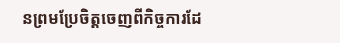នព្រមប្រែចិត្តចេញពីកិច្ចការដែ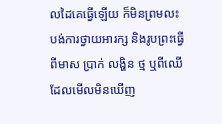លដៃគេធ្វើឡើយ ក៏មិនព្រមលះបង់ការថ្វាយអារក្ស និងរូបព្រះធ្វើពីមាស ប្រាក់ លង្ហិន ថ្ម ឬពីឈើ ដែលមើលមិនឃើញ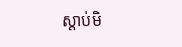ស្តាប់មិ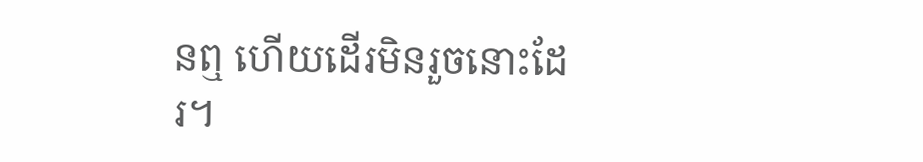នឮ ហើយដើរមិនរួចនោះដែរ។